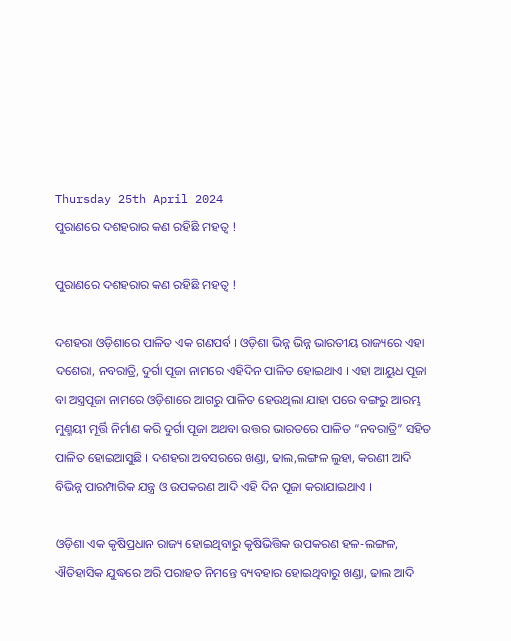Thursday 25th April 2024
ପୁରାଣରେ ଦଶହରାର କଣ ରହିଛି ମହତ୍ୱ !

ପୁରାଣରେ ଦଶହରାର କଣ ରହିଛି ମହତ୍ୱ !

ଦଶହରା ଓଡ଼ିଶାରେ ପାଳିତ ଏକ ଗଣପର୍ବ । ଓଡ଼ିଶା ଭିନ୍ନ ଭିନ୍ନ ଭାରତୀୟ ରାଜ୍ୟରେ ଏହା ଦଶେରା, ନବରାତ୍ରି, ଦୁର୍ଗା ପୂଜା ନାମରେ ଏହିଦିନ ପାଳିତ ହୋଇଥାଏ । ଏହା ଆୟୁଧ ପୂଜା ବା ଅସ୍ତ୍ରପୂଜା ନାମରେ ଓଡ଼ିଶାରେ ଆଗରୁ ପାଳିତ ହେଉଥିଲା ଯାହା ପରେ ବଙ୍ଗରୁ ଆରମ୍ଭ ମୁଣ୍ମୟୀ ମୂର୍ତ୍ତି ନିର୍ମାଣ କରି ଦୁର୍ଗା ପୂଜା ଅଥବା ଉତ୍ତର ଭାରତରେ ପାଳିତ “ନବରାତ୍ରି” ସହିତ ପାଳିତ ହୋଇଆସୁଛି । ଦଶହରା ଅବସରରେ ଖଣ୍ଡା, ଢାଲ,ଲଙ୍ଗଳ ଲୁହା, କରଣୀ ଆଦି ବିଭିନ୍ନ ପାରମ୍ପାରିକ ଯନ୍ତ୍ର ଓ ଉପକରଣ ଆଦି ଏହି ଦିନ ପୂଜା କରାଯାଇଥାଏ ।

ଓଡ଼ିଶା ଏକ କୃଷିପ୍ରଧାନ ରାଜ୍ୟ ହୋଇଥିବାରୁ କୃଷିଭିତ୍ତିକ ଉପକରଣ ହଳ-ଲଙ୍ଗଳ, ଐତିହାସିକ ଯୁଦ୍ଧରେ ଅରି ପରାହତ ନିମନ୍ତେ ବ୍ୟବହାର ହୋଇଥିବାରୁ ଖଣ୍ଡା, ଢାଲ ଆଦି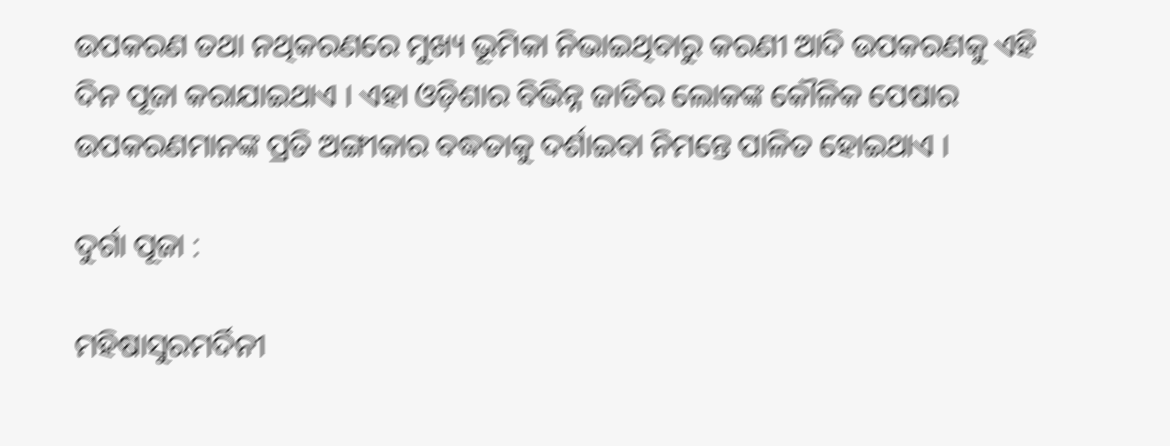ଉପକରଣ ତଥା ନଥିକରଣରେ ମୁଖ୍ୟ ଭୂମିକା ନିଭାଇଥିବାରୁ କରଣୀ ଆଦି ଉପକରଣକୁ ଏହି ଦିନ ପୂଜା କରାଯାଇଥାଏ । ଏହା ଓଡ଼ିଶାର ବିଭିନ୍ନ ଜାତିର ଲୋକଙ୍କ କୌଳିକ ପେଷାର ଉପକରଣମାନଙ୍କ ପ୍ରତି ଅଙ୍ଗୀକାର ବଦ୍ଧତାକୁ ଦର୍ଶାଇବା ନିମନ୍ତେ ପାଳିତ ହୋଇଥାଏ ।

ଦୁର୍ଗା ପୂଜା :

ମହିଷାସୁରମର୍ଦିନୀ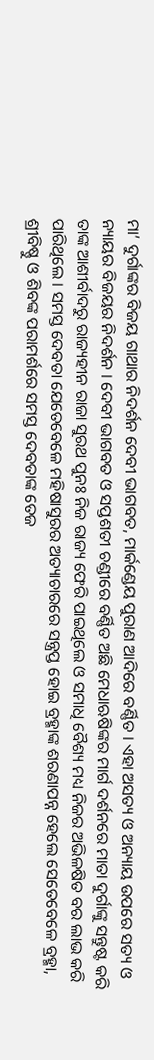ମା’ ଦୁର୍ଗାଙ୍କର ବିଜୟ ଗାଥାର ନିଦର୍ଶନ ଦେବୀ ଭାଗବତ, ମାର୍କଣ୍ଡେୟ ପୁରାଣ ଆଦିରେ ବର୍ଣ୍ଣିତ । ଏହା ଅସତ୍ୟ ଓ ଅନ୍ୟାୟ ଉପରେ ସତ୍ୟ ଓ ନ୍ୟାୟର ବିଜୟର ନିଦର୍ଶନ । ଦେବୀ ଭାଗବତ ଓ ସପ୍ତଶତୀ ଚଣ୍ଡୀରେ ବର୍ଣ୍ଣିତ ଅଛି ମେଧାଋଷିଙ୍କର ମାର୍ଗ ଦର୍ଶନରେ ମାତା ଦୁର୍ଗାଙ୍କୁ ସନ୍ତୁଷ୍ଟ କରି ତାଙ୍କ ଆଶୀର୍ବାଦରୁ ରାଜ୍ୟହୀନ ରାଜା ସୁରଥ ପୁନଃ ନିଜ ରାଜ୍ୟ ଫେରି ପାଇଥିଲେ ଓ ସମାଧି ବୈଶ୍ୟ ମଧ୍ୟ ନିଜର ଅଭିଳଷିତ ବର ଲାଭ କରି ପାରିଥିଲେ । ସମସ୍ତ ଦେବତା ଯେତେବେଳେ ମହିଷାସୁରର ଅତ୍ୟାଚାରରେ ସନ୍ତ୍ରପ୍ତ ହୋଇ ବ୍ରହ୍ମାଙ୍କ ଶରଣାପନ୍ନ ହେଲେ ସେତେବେଳେ ବ୍ରହ୍ମା, ଶ୍ରୀବିଷ୍ଣୁ ଓ ଶିବଙ୍କ ପରାମର୍ଶରେ ସମସ୍ତ ଦେବତାଙ୍କ ତେଜ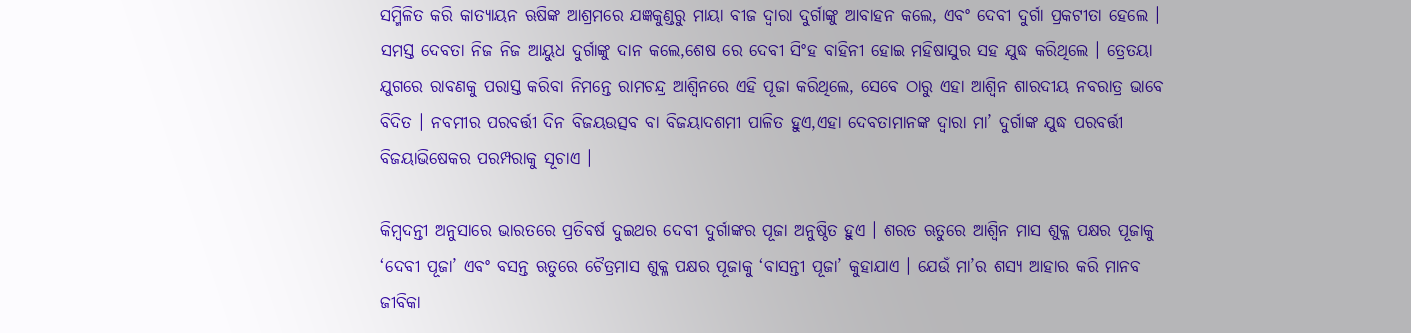ସମ୍ମିଳିତ କରି କାତ୍ୟାୟନ ଋଷିଙ୍କ ଆଶ୍ରମରେ ଯଜ୍ଞକୁଣ୍ଡରୁ ମାୟା ବୀଜ ଦ୍ଵାରା ଦୁର୍ଗାଙ୍କୁ ଆବାହନ କଲେ, ଏବଂ ଦେବୀ ଦୁର୍ଗା ପ୍ରକଟୀତା ହେଲେ । ସମସ୍ତ ଦେବତା ନିଜ ନିଜ ଆୟୁଧ ଦୁର୍ଗାଙ୍କୁ ଦାନ କଲେ,ଶେଷ ରେ ଦେବୀ ସିଂହ ବାହିନୀ ହୋଇ ମହିଷାସୁର ସହ ଯୁଦ୍ଧ କରିଥିଲେ । ତ୍ରେତୟା ଯୁଗରେ ରାବଣକୁ ପରାସ୍ତ କରିବା ନିମନ୍ତେ ରାମଚନ୍ଦ୍ର ଆଶ୍ଵିନରେ ଏହି ପୂଜା କରିଥିଲେ, ସେବେ ଠାରୁ ଏହା ଆଶ୍ଵିନ ଶାରଦୀୟ ନବରାତ୍ର ଭାବେ ବିଦିତ । ନବମୀର ପରବର୍ତ୍ତୀ ଦିନ ବିଜୟଉତ୍ସବ ବା ବିଜୟାଦଶମୀ ପାଳିତ ହୁଏ,ଏହା ଦେବତାମାନଙ୍କ ଦ୍ଵାରା ମା’ ଦୁର୍ଗାଙ୍କ ଯୁଦ୍ଧ ପରବର୍ତ୍ତୀ ବିଜୟାଭିଷେକର ପରମ୍ପରାକୁ ସୂଚାଏ ।

କିମ୍ବଦନ୍ତୀ ଅନୁସାରେ ଭାରତରେ ପ୍ରତିବର୍ଷ ଦୁଇଥର ଦେବୀ ଦୁର୍ଗାଙ୍କର ପୂଜା ଅନୁଷ୍ଠିତ ହୁଏ । ଶରତ ଋତୁରେ ଆଶ୍ୱିନ ମାସ ଶୁକ୍ଳ ପକ୍ଷର ପୂଜାକୁ ‘ଦେବୀ ପୂଜା’ ଏବଂ ବସନ୍ତ ଋତୁରେ ଚୈତ୍ରମାସ ଶୁକ୍ଳ ପକ୍ଷର ପୂଜାକୁ ‘ବାସନ୍ତୀ ପୂଜା’ କୁହାଯାଏ । ଯେଉଁ ମା’ର ଶସ୍ୟ ଆହାର କରି ମାନବ ଜୀବିକା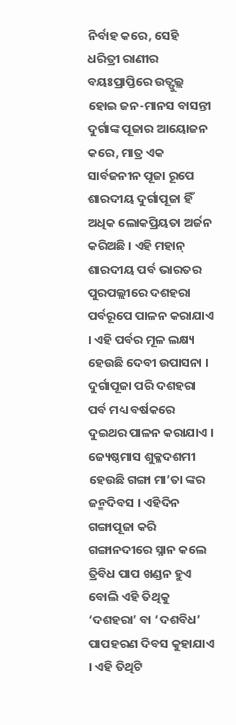ନିର୍ବାହ କରେ, ସେହି ଧରିତ୍ରୀ ରାଣୀର ବୟଃପ୍ରାପ୍ତିରେ ଉତ୍ଫୁଲ୍ଲ ହୋଇ ଜନ-ମାନସ ବାସନ୍ତୀ ଦୁର୍ଗାଙ୍କ ପୂଜାର ଆୟୋଜନ କରେ, ମାତ୍ର ଏକ ସାର୍ବଜନୀନ ପୂଜା ରୂପେ ଶାରଦୀୟ ଦୁର୍ଗାପୂଜା ହିଁ ଅଧିକ ଲୋକପ୍ରିୟତା ଅର୍ଜନ କରିଅଛି । ଏହି ମହାନ୍ ଶାରଦୀୟ ପର୍ବ ଭାରତର ପୁରପଲ୍ଲୀରେ ଦଶହରା ପର୍ବରୂପେ ପାଳନ କରାଯାଏ । ଏହି ପର୍ବର ମୂଳ ଲକ୍ଷ୍ୟ ହେଉଛି ଦେବୀ ଉପାସନା । ଦୁର୍ଗାପୂଜା ପରି ଦଶହରା ପର୍ବ ମଧ୍ୟ ବର୍ଷକରେ ଦୁଇଥର ପାଳନ କରାଯାଏ । ଜ୍ୟେଷ୍ଠମାସ ଶୁକ୍ଳଦଶମୀ ହେଉଛି ଗଙ୍ଗା ମା’ତା ଙ୍କର ଜନ୍ମଦିବସ । ଏହିଦିନ ଗଙ୍ଗାପୂଜା କରି ଗଙ୍ଗାନଦୀରେ ସ୍ନାନ କଲେ ତ୍ରିବିଧ ପାପ ଖଣ୍ଡନ ହୁଏ ବୋଲି ଏହି ତିଥିକୁ ‘ଦଶହରା’ ବା ‘ଦଶବିଧ’ ପାପହରଣ ଦିବସ କୁହାଯାଏ । ଏହି ତିଥିଟି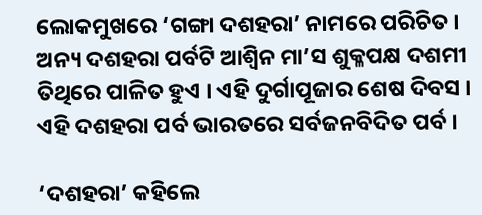ଲୋକମୁଖରେ ‘ଗଙ୍ଗା ଦଶହରା’ ନାମରେ ପରିଚିତ । ଅନ୍ୟ ଦଶହରା ପର୍ବଟି ଆଶ୍ୱିନ ମା’ସ ଶୁକ୍ଳପକ୍ଷ ଦଶମୀ ତିଥିରେ ପାଳିତ ହୁଏ । ଏହି ଦୁର୍ଗାପୂଜାର ଶେଷ ଦିବସ । ଏହି ଦଶହରା ପର୍ବ ଭାରତରେ ସର୍ବଜନବିଦିତ ପର୍ବ ।

‘ଦଶହରା’ କହିଲେ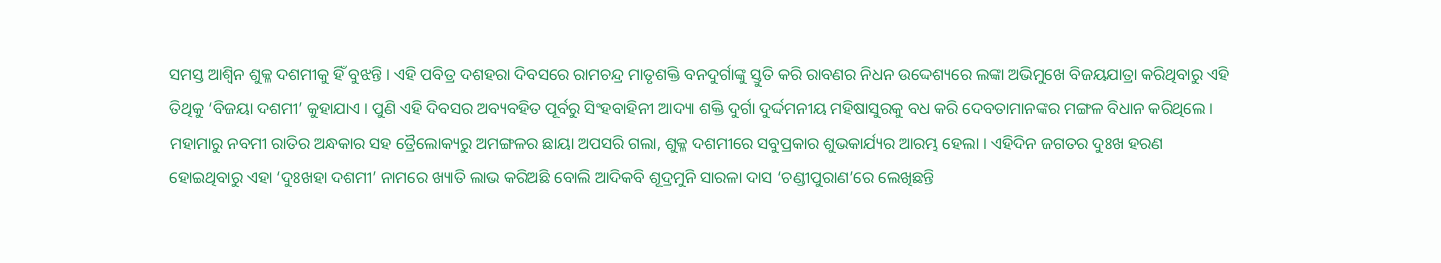ସମସ୍ତ ଆଶ୍ୱିନ ଶୁକ୍ଳ ଦଶମୀକୁ ହିଁ ବୁଝନ୍ତି । ଏହି ପବିତ୍ର ଦଶହରା ଦିବସରେ ରାମଚନ୍ଦ୍ର ମାତୃଶକ୍ତି ବନଦୁର୍ଗାଙ୍କୁ ସ୍ତୁତି କରି ରାବଣର ନିଧନ ଉଦ୍ଦେଶ୍ୟରେ ଲଙ୍କା ଅଭିମୁଖେ ବିଜୟଯାତ୍ରା କରିଥିବାରୁ ଏହି ତିଥିକୁ ‘ବିଜୟା ଦଶମୀ’ କୁହାଯାଏ । ପୁଣି ଏହି ଦିବସର ଅବ୍ୟବହିତ ପୂର୍ବରୁ ସିଂହବାହିନୀ ଆଦ୍ୟା ଶକ୍ତି ଦୁର୍ଗା ଦୁର୍ଦ୍ଦମନୀୟ ମହିଷାସୁରକୁ ବଧ କରି ଦେବତାମାନଙ୍କର ମଙ୍ଗଳ ବିଧାନ କରିଥିଲେ । ମହାମାରୁ ନବମୀ ରାତିର ଅନ୍ଧକାର ସହ ତ୍ରୈଲୋକ୍ୟରୁ ଅମଙ୍ଗଳର ଛାୟା ଅପସରି ଗଲା, ଶୁକ୍ଳ ଦଶମୀରେ ସବୁପ୍ରକାର ଶୁଭକାର୍ଯ୍ୟର ଆରମ୍ଭ ହେଲା । ଏହିଦିନ ଜଗତର ଦୁଃଖ ହରଣ ହୋଇଥିବାରୁ ଏହା ‘ଦୁଃଖହା ଦଶମୀ’ ନାମରେ ଖ୍ୟାତି ଲାଭ କରିଅଛି ବୋଲି ଆଦିକବି ଶୂଦ୍ରମୁନି ସାରଳା ଦାସ ‘ଚଣ୍ଡୀପୁରାଣ’ରେ ଲେଖିଛନ୍ତି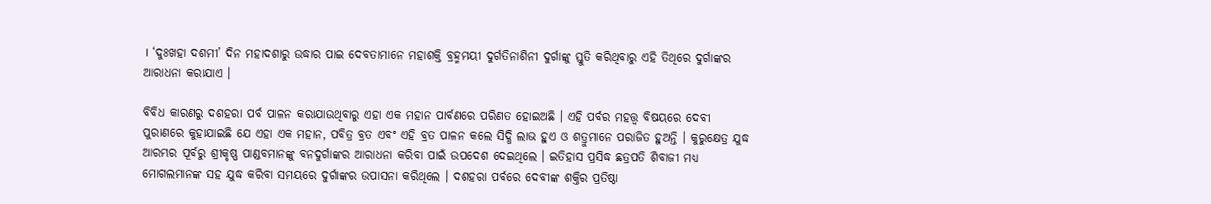। ‘ଦୁଃଖହା ଦଶମୀ’ ଦିନ ମହାଦଶାରୁ ଉଦ୍ଧାର ପାଇ ଦେବତାମାନେ ମହାଶକ୍ତି ବ୍ରହ୍ମମୟୀ ଦୁର୍ଗତିନାଶିନୀ ଦୁର୍ଗାଙ୍କୁ ସ୍ତୁତି କରିଥିବାରୁ ଏହି ତିଥିରେ ଦୁର୍ଗାଙ୍କର ଆରାଧନା କରାଯାଏ ।

ବିବିଧ କାରଣରୁ ଦଶହରା ପର୍ବ ପାଳନ କରାଯାଉଥିବାରୁ ଏହା ଏକ ମହାନ ପାର୍ବଣରେ ପରିଣତ ହୋଇଅଛି । ଏହି ପର୍ବର ମହତ୍ତ୍ୱ ବିଷୟରେ ଦେବୀ ପୁରାଣରେ କୁହାଯାଇଛି ଯେ ଏହା ଏକ ମହାନ, ପବିତ୍ର ବ୍ରତ ଏବଂ ଏହି ବ୍ରତ ପାଳନ କଲେ ସିଦ୍ଧି ଲାଭ ହୁଏ ଓ ଶତ୍ରୁମାନେ ପରାଜିତ ହୁଅନ୍ତି । କୁରୁକ୍ଷେତ୍ର ଯୁଦ୍ଧ ଆରମ୍ଭର ପୂର୍ବରୁ ଶ୍ରୀକୃଷ୍ଣ ପାଣ୍ଡବମାନଙ୍କୁ ବନଦୁର୍ଗାଙ୍କର ଆରାଧନା କରିବା ପାଇଁ ଉପଦେଶ ଦେଇଥିଲେ । ଇତିହାସ ପ୍ରସିଦ୍ଧ ଛତ୍ରପତି ଶିବାଜୀ ମଧ୍ୟ ମୋଗଲମାନଙ୍କ ସହ ଯୁଦ୍ଧ କରିବା ସମୟରେ ଦୁର୍ଗାଙ୍କର ଉପାସନା କରିଥିଲେ । ଦଶହରା ପର୍ବରେ ଦେବୀଙ୍କ ଶକ୍ତିର ପ୍ରତିଷ୍ଠା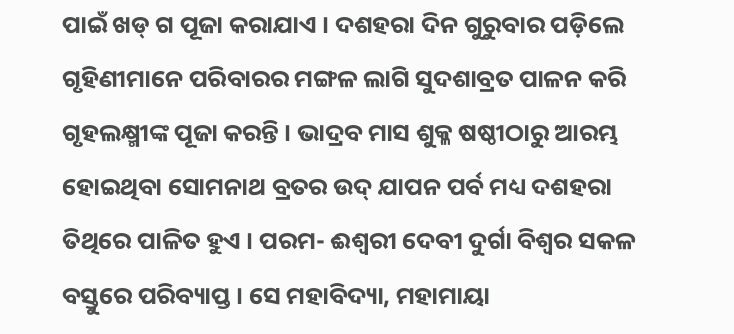ପାଇଁ ଖଡ୍ ଗ ପୂଜା କରାଯାଏ । ଦଶହରା ଦିନ ଗୁରୁବାର ପଡ଼ିଲେ ଗୃହିଣୀମାନେ ପରିବାରର ମଙ୍ଗଳ ଲାଗି ସୁଦଶାବ୍ରତ ପାଳନ କରି ଗୃହଲକ୍ଷ୍ମୀଙ୍କ ପୂଜା କରନ୍ତି । ଭାଦ୍ରବ ମାସ ଶୁକ୍ଳ ଷଷ୍ଠୀଠାରୁ ଆରମ୍ଭ ହୋଇଥିବା ସୋମନାଥ ବ୍ରତର ଉଦ୍ ଯାପନ ପର୍ବ ମଧ୍ୟ ଦଶହରା ତିଥିରେ ପାଳିତ ହୁଏ । ପରମ- ଈଶ୍ୱରୀ ଦେବୀ ଦୁର୍ଗା ବିଶ୍ୱର ସକଳ ବସ୍ତୁରେ ପରିବ୍ୟାପ୍ତ । ସେ ମହାବିଦ୍ୟା, ମହାମାୟା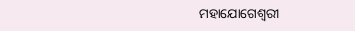ମହାଯୋଗେଶ୍ୱରୀ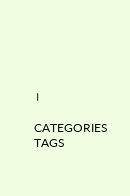।

CATEGORIES
TAGS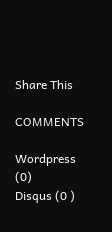Share This

COMMENTS

Wordpress (0)
Disqus (0 )